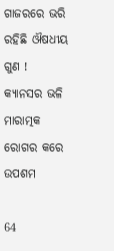ଗାଜରରେ ଭରି ରହିଛି ଔଷଧୀୟ ଗୁଣ ! କ୍ୟାନସର ଭଳି ମାରାତ୍ମକ ରୋଗର କରେ ଉପଶମ

64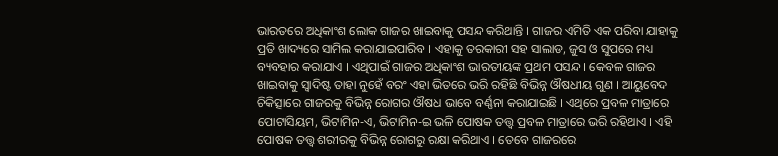ଭାରତରେ ଅଧିକାଂଶ ଲୋକ ଗାଜର ଖାଇବାକୁ ପସନ୍ଦ କରିଥାନ୍ତି । ଗାଜର ଏମିତି ଏକ ପରିବା ଯାହାକୁ ପ୍ରତି ଖାଦ୍ୟରେ ସାମିଲ କରାଯାଇପାରିବ । ଏହାକୁ ତରକାରୀ ସହ ସାଲାଡ, ଜୁସ ଓ ସୁପରେ ମଧ୍ୟ ବ୍ୟବହାର କରାଯାଏ । ଏଥିପାଇଁ ଗାଜର ଅଧିକାଂଶ ଭାରତୀୟଙ୍କ ପ୍ରଥମ ପସନ୍ଦ । କେବଳ ଗାଜର ଖାଇବାକୁ ସ୍ୱାଦିଷ୍ଟ ତାହା ନୁହେଁ ବରଂ ଏହା ଭିତରେ ଭରି ରହିଛି ବିଭିନ୍ନ ଔଷଧୀୟ ଗୁଣ । ଆୟୁବେଦ ଚିକିତ୍ସାରେ ଗାଜରକୁ ବିଭିନ୍ନ ରୋଗର ଔଷଧ ଭାବେ ବର୍ଣ୍ଣନା କରାଯାଇଛି । ଏଥିରେ ପ୍ରବଳ ମାତ୍ରାରେ ପୋଟାସିୟମ, ଭିଟାମିନ-ଏ, ଭିଟାମିନ-ଇ ଭଳି ପୋଷକ ତତ୍ତ୍ୱ ପ୍ରବଳ ମାତ୍ରାରେ ଭରି ରହିଥାଏ । ଏହି ପୋଷକ ତତ୍ତ୍ୱ ଶରୀରକୁ ବିଭିନ୍ନ ରୋଗରୁ ରକ୍ଷା କରିଥାଏ । ତେବେ ଗାଜରରେ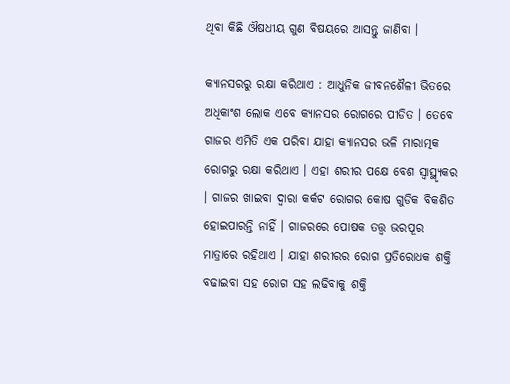ଥିବା କିଛି ଔଷଧୀୟ ଗୁଣ ବିଷୟରେ ଆସନ୍ତୁ ଜାଣିବା ।

କ୍ୟାନସରରୁ ରକ୍ଷା କରିଥାଏ : ଆଧୁନିକ ଜୀବନଶୈଳୀ ଭିତରେ ଅଧିକାଂଶ ଲୋକ ଏବେ କ୍ୟାନସର ରୋଗରେ ପୀଡିତ । ତେବେ ଗାଜର ଏମିତି ଏକ ପରିବା ଯାହା କ୍ୟାନସର ଭଳି ମାରାତ୍ମକ ରୋଗରୁ ରକ୍ଷା କରିଥାଏ । ଏହା ଶରୀର ପକ୍ଷେ ବେଶ ସ୍ୱାସ୍ଥ୍ୟୃକର । ଗାଜର ଖାଇବା ଦ୍ୱାରା କର୍କଟ ରୋଗର କୋଷ ଗୁଡିକ ବିକଶିତ ହୋଇପାରନ୍ତି ନାହିଁ । ଗାଜରରେ ପୋଷକ ତତ୍ତ୍ୱ ଭରପୂର ମାତ୍ରାରେ ରହିଥାଏ । ଯାହା ଶରୀରର ରୋଗ ପ୍ରତିରୋଧକ ଶକ୍ତି ବଢାଇବା ସହ ରୋଗ ସହ ଲଢିବାକୁ ଶକ୍ତି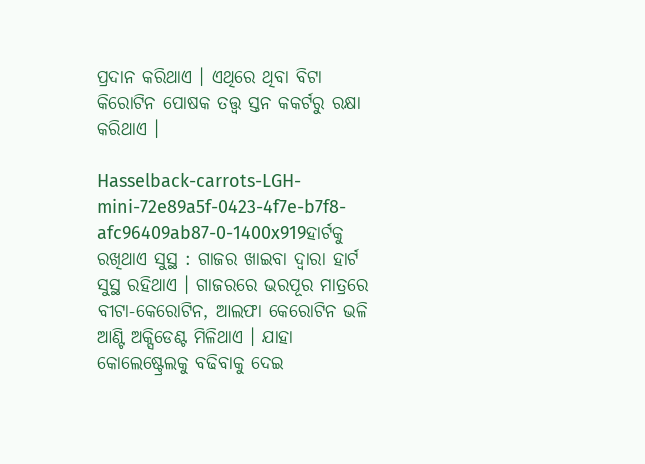ପ୍ରଦାନ କରିଥାଏ । ଏଥିରେ ଥିବା ବିଟା କିରୋଟିନ ପୋଷକ ତତ୍ତ୍ୱ ସ୍ତନ କକର୍ଟରୁ ରକ୍ଷା କରିଥାଏ ।

Hasselback-carrots-LGH-mini-72e89a5f-0423-4f7e-b7f8-afc96409ab87-0-1400x919ହାର୍ଟକୁ ରଖିଥାଏ ସୁସ୍ଥ : ଗାଜର ଖାଇବା ଦ୍ୱାରା ହାର୍ଟ ସୁସ୍ଥ ରହିଥାଏ । ଗାଜରରେ ଭରପୂର ମାତ୍ରରେ ବୀଟା-କେରୋଟିନ, ଆଲଫା କେରୋଟିନ ଭଳି ଆଣ୍ଟି ଅକ୍ସିଡେଣ୍ଟ ମିଳିଥାଏ । ଯାହା କୋଲେଷ୍ଟ୍ରେଲକୁ ବଢିବାକୁ ଦେଇ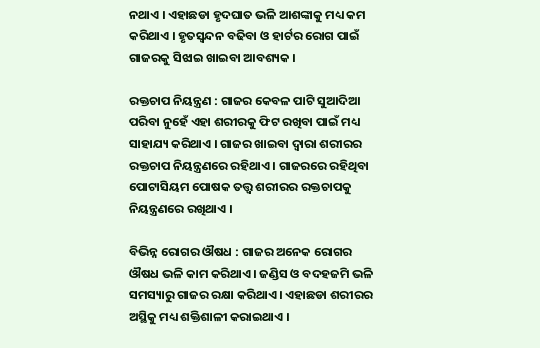ନଥାଏ । ଏହାଛଡା ହୃଦଘାତ ଭଳି ଆଶଙ୍କାକୁ ମଧ୍ୟ କମ କରିଥାଏ । ହୃତସ୍ୱନ୍ଦନ ବଢିବା ଓ ହାର୍ଟର ରୋଗ ପାଇଁ ଗାଜରକୁ ସିଝାଇ ଖାଇବା ଆବଶ୍ୟକ ।

ରକ୍ତଚାପ ନିୟନ୍ତ୍ରଣ : ଗାଜର କେବଳ ପାଟି ସୁଆଦିଆ ପରିବା ନୁହେଁ ଏହା ଶରୀରକୁ ଫିଟ ରଖିବା ପାଇଁ ମଧ୍ୟ ସାହାଯ୍ୟ କରିଥାଏ । ଗାଜର ଖାଇବା ଦ୍ୱାରା ଶରୀରର ରକ୍ତଚାପ ନିୟନ୍ତ୍ରଣରେ ରହିଥାଏ । ଗାଜରରେ ରହିଥିବା ପୋଟାସିୟମ ପୋଷକ ତତ୍ତ୍ୱ ଶରୀରର ରକ୍ତଚାପକୁ ନିୟନ୍ତ୍ରଣରେ ରଖିଥାଏ ।

ବିଭିନ୍ନ ରୋଗର ଔଷଧ : ଗାଜର ଅନେକ ରୋଗର ଔଷଧ ଭଳି କାମ କରିଥାଏ । ଜଣ୍ଡିସ ଓ ବଦହଜମି ଭଳି ସମସ୍ୟାରୁ ଗାଜର ରକ୍ଷା କରିଥାଏ । ଏହାଛଡା ଶରୀରର ଅସ୍ଥିକୁ ମଧ୍ୟ ଶକ୍ତିଶାଳୀ କରାଇଥାଏ ।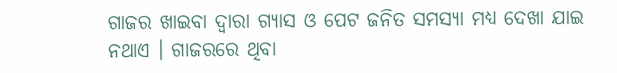ଗାଜର ଖାଇବା ଦ୍ୱାରା ଗ୍ୟାସ ଓ ପେଟ ଜନିତ ସମସ୍ୟା ମଧ୍ୟ ଦେଖା ଯାଇ ନଥାଏ । ଗାଜରରେ ଥିବା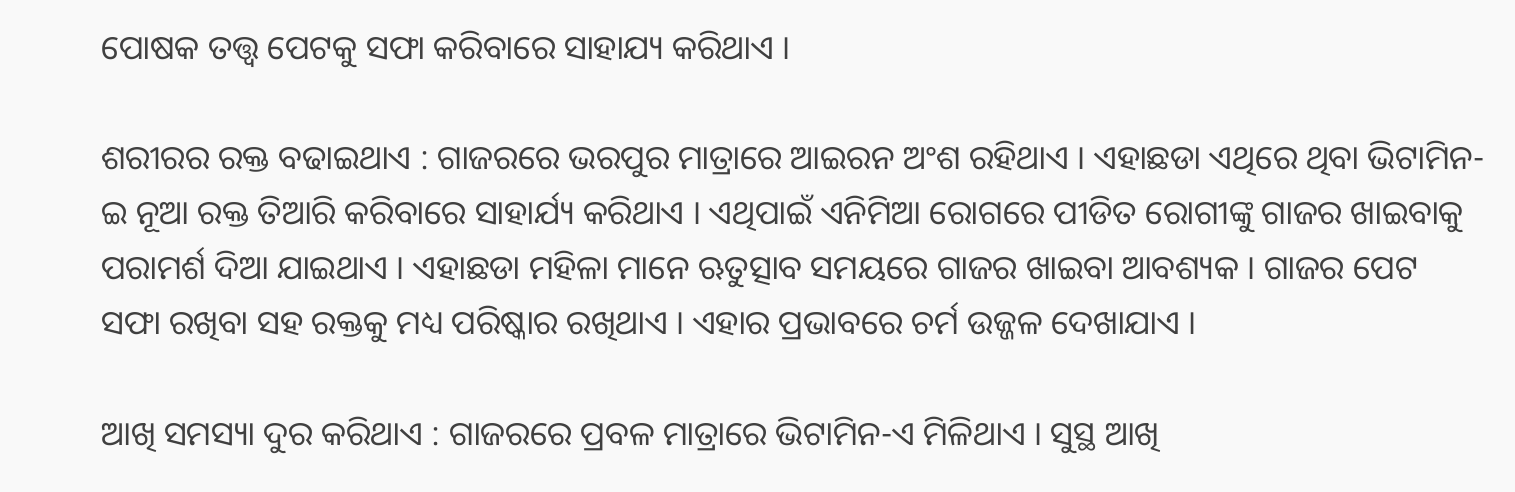ପୋଷକ ତତ୍ତ୍ୱ ପେଟକୁ ସଫା କରିବାରେ ସାହାଯ୍ୟ କରିଥାଏ ।

ଶରୀରର ରକ୍ତ ବଢାଇଥାଏ : ଗାଜରରେ ଭରପୁର ମାତ୍ରାରେ ଆଇରନ ଅଂଶ ରହିଥାଏ । ଏହାଛଡା ଏଥିରେ ଥିବା ଭିଟାମିନ-ଇ ନୂଆ ରକ୍ତ ତିଆରି କରିବାରେ ସାହାର୍ଯ୍ୟ କରିଥାଏ । ଏଥିପାଇଁ ଏନିମିଆ ରୋଗରେ ପୀଡିତ ରୋଗୀଙ୍କୁ ଗାଜର ଖାଇବାକୁ ପରାମର୍ଶ ଦିଆ ଯାଇଥାଏ । ଏହାଛଡା ମହିଳା ମାନେ ଋତୁତ୍ସାବ ସମୟରେ ଗାଜର ଖାଇବା ଆବଶ୍ୟକ । ଗାଜର ପେଟ ସଫା ରଖିବା ସହ ରକ୍ତକୁ ମଧ୍ୟ ପରିଷ୍କାର ରଖିଥାଏ । ଏହାର ପ୍ରଭାବରେ ଚର୍ମ ଉଜ୍ଜଳ ଦେଖାଯାଏ ।

ଆଖି ସମସ୍ୟା ଦୁର କରିଥାଏ : ଗାଜରରେ ପ୍ରବଳ ମାତ୍ରାରେ ଭିଟାମିନ-ଏ ମିଳିଥାଏ । ସୁସ୍ଥ ଆଖି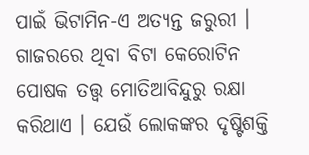ପାଇଁ ଭିଟାମିନ-ଏ ଅତ୍ୟନ୍ତ ଜରୁରୀ । ଗାଜରରେ ଥିବା ବିଟା କେରୋଟିନ ପୋଷକ ତତ୍ତ୍ୱ ମୋତିଆବିନ୍ଦୁରୁ ରକ୍ଷା କରିଥାଏ । ଯେଉଁ ଲୋକଙ୍କର ଦୃଷ୍ଟିଶକ୍ତି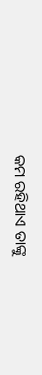କମ ରହିଥାଏ ତାଙ୍କୁ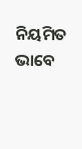ନିୟମିତ ଭାବେ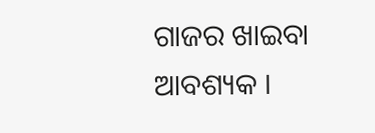ଗାଜର ଖାଇବା ଆବଶ୍ୟକ ।